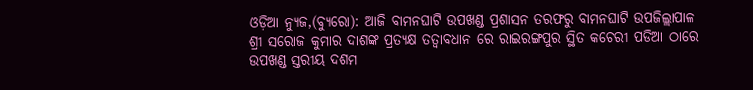ଓଡ଼ିଆ ନ୍ୟୁଜ,(ବ୍ୟୁରୋ): ଆଜି ବାମନଘାଟି ଉପଖଣ୍ଡ ପ୍ରଶାସନ ତରଫରୁ ବାମନଘାଟି ଉପଜିଲ୍ଲାପାଳ ଶ୍ରୀ ସରୋଜ କୁମାର ଦାଶଙ୍କ ପ୍ରତ୍ୟକ୍ଷ ତତ୍ୱାବଧାନ ରେ ରାଇରଙ୍ଗପୁର ସ୍ଥିତ କଚେରୀ ପଡିଆ ଠାରେ ଉପଖଣ୍ଡ ସ୍ତରୀୟ ଦଶମ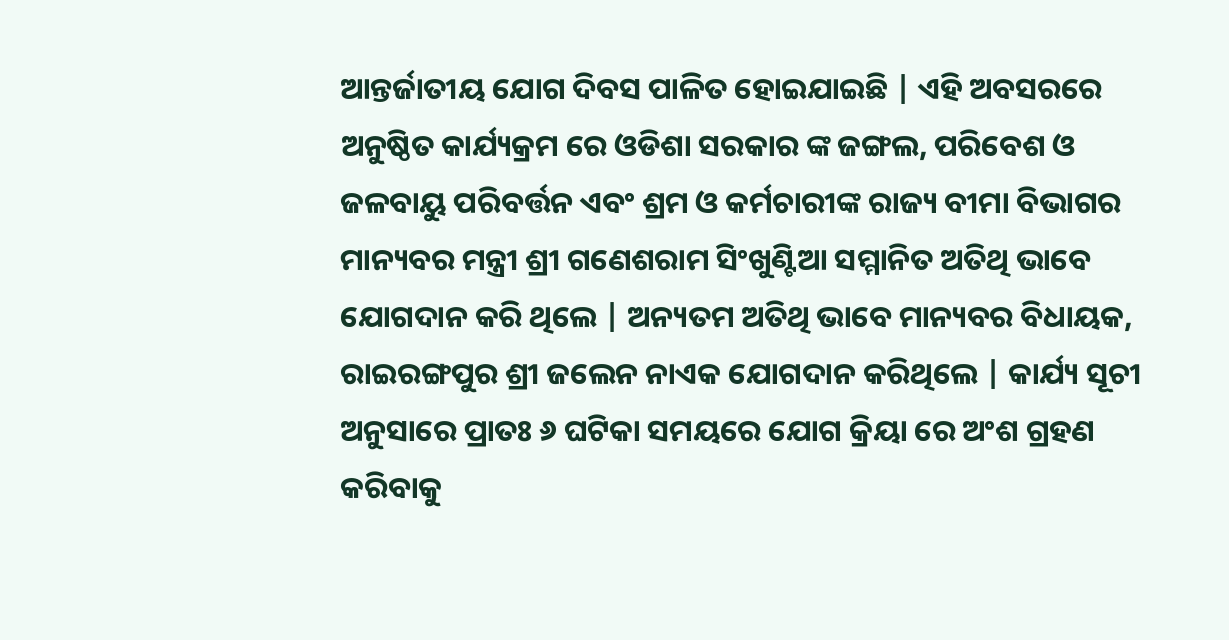ଆନ୍ତର୍ଜାତୀୟ ଯୋଗ ଦିବସ ପାଳିତ ହୋଇଯାଇଛି | ଏହି ଅବସରରେ ଅନୁଷ୍ଠିତ କାର୍ଯ୍ୟକ୍ରମ ରେ ଓଡିଶା ସରକାର ଙ୍କ ଜଙ୍ଗଲ, ପରିବେଶ ଓ ଜଳବାୟୁ ପରିବର୍ତ୍ତନ ଏବଂ ଶ୍ରମ ଓ କର୍ମଚାରୀଙ୍କ ରାଜ୍ୟ ବୀମା ବିଭାଗର ମାନ୍ୟବର ମନ୍ତ୍ରୀ ଶ୍ରୀ ଗଣେଶରାମ ସିଂଖୁଣ୍ଟିଆ ସମ୍ମାନିତ ଅତିଥି ଭାବେ ଯୋଗଦାନ କରି ଥିଲେ | ଅନ୍ୟତମ ଅତିଥି ଭାବେ ମାନ୍ୟବର ବିଧାୟକ, ରାଇରଙ୍ଗପୁର ଶ୍ରୀ ଜଲେନ ନାଏକ ଯୋଗଦାନ କରିଥିଲେ | କାର୍ଯ୍ୟ ସୂଚୀ ଅନୁସାରେ ପ୍ରାତଃ ୬ ଘଟିକା ସମୟରେ ଯୋଗ କ୍ରିୟା ରେ ଅଂଶ ଗ୍ରହଣ କରିବାକୁ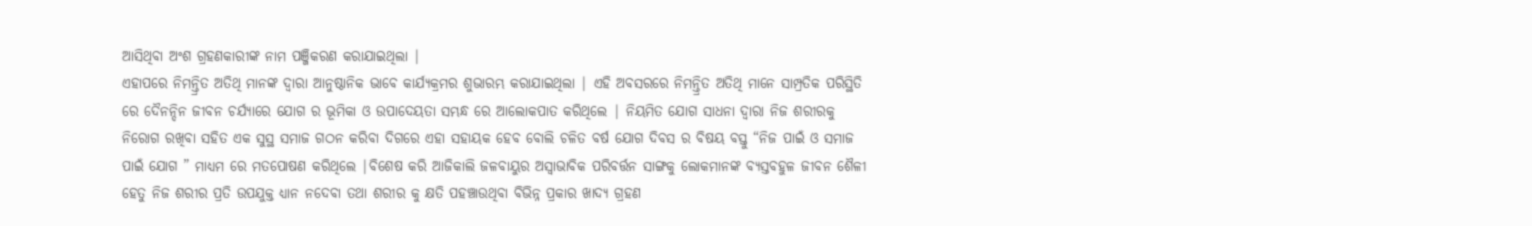ଆସିଥିବା ଅଂଶ ଗ୍ରହଣକାରୀଙ୍କ ନାମ ପଞ୍ଜିକରଣ କରାଯାଇଥିଲା |
ଏହାପରେ ନିମନ୍ତ୍ରିତ ଅତିଥି ମାନଙ୍କ ଦ୍ୱାରା ଆନୁଷ୍ଠାନିକ ଭାବେ କାର୍ଯ୍ୟକ୍ରମର ଶୁଭାରମ୍ଭ କରାଯାଇଥିଲା | ଏହି ଅବସରରେ ନିମନ୍ତ୍ରିତ ଅତିଥି ମାନେ ସାମ୍ପ୍ରତିକ ପରିସ୍ଥିତି ରେ ଦୈନନ୍ଦିନ ଜୀବନ ଚର୍ଯ୍ୟାରେ ଯୋଗ ର ଭୂମିକା ଓ ଉପାଦେୟତା ସମ୍ଭନ୍ଧ ରେ ଆଲୋକପାତ କରିଥିଲେ | ନିୟମିତ ଯୋଗ ସାଧନା ଦ୍ୱାରା ନିଜ ଶରୀରକୁ ନିରୋଗ ରଖିବା ସହିତ ଏକ ସୁସ୍ଥ ସମାଜ ଗଠନ କରିବା ଦିଗରେ ଏହା ସହାୟକ ହେବ ବୋଲି ଚଳିତ ବର୍ଷ ଯୋଗ ଦିବସ ର ବିଷୟ ବସ୍ତୁ “ନିଜ ପାଇଁ ଓ ସମାଜ ପାଇଁ ଯୋଗ ” ମାଧ୍ୟମ ରେ ମତପୋଷଣ କରିଥିଲେ |ବିଶେଷ କରି ଆଜିକାଲି ଜଳବାୟୁର ଅସ୍ୱାଭାବିକ ପରିବର୍ତ୍ତନ ସାଙ୍ଗକୁ ଲୋକମାନଙ୍କ ବ୍ୟସ୍ତବହୁଳ ଜୀବନ ଶୈଳୀ ହେତୁ ନିଜ ଶରୀର ପ୍ରତି ଉପଯୁକ୍ତ ଧ୍ୟାନ ନଦେବା ତଥା ଶରୀର କୁ କ୍ଷତି ପହଞ୍ଚାଉଥିବା ବିଭିନ୍ନ ପ୍ରକାର ଖାଦ୍ୟ ଗ୍ରହଣ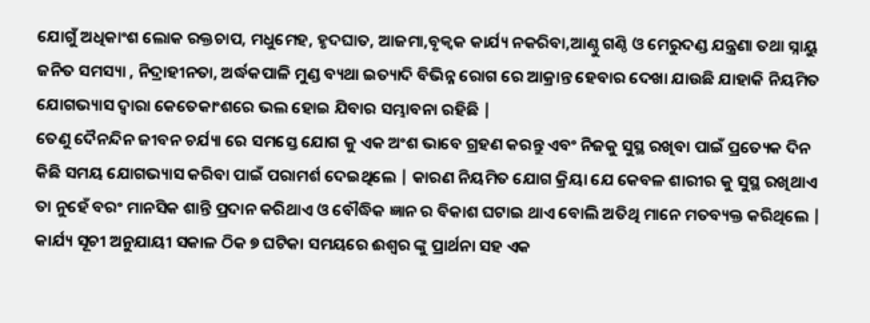ଯୋଗୁଁ ଅଧିକାଂଶ ଲୋକ ରକ୍ତଚାପ, ମଧୁମେହ, ହୃଦଘାତ, ଆଜମା,ବୃକ୍ବକ କାର୍ଯ୍ୟ ନକରିବା,ଆଣ୍ଠୁ ଗଣ୍ଠି ଓ ମେରୁଦଣ୍ଡ ଯନ୍ତ୍ରଣା ତଥା ସ୍ନାୟୁ ଜନିତ ସମସ୍ୟା , ନିଦ୍ରାହୀନତା, ଅର୍ଦ୍ଧକପାଳି ମୁଣ୍ଡ ବ୍ୟଥା ଇତ୍ୟାଦି ବିଭିନ୍ନ ରୋଗ ରେ ଆକ୍ରାନ୍ତ ହେବାର ଦେଖା ଯାଉଛି ଯାହାକି ନିୟମିତ ଯୋଗଭ୍ୟାସ ଦ୍ୱାରା କେତେକାଂଶରେ ଭଲ ହୋଇ ଯିବାର ସମ୍ଭାବନା ରହିଛି |
ତେଣୁ ଦୈନନ୍ଦିନ ଜୀବନ ଚର୍ଯ୍ୟା ରେ ସମସ୍ତେ ଯୋଗ କୁ ଏକ ଅଂଶ ଭାବେ ଗ୍ରହଣ କରନ୍ତୁ ଏବଂ ନିଜକୁ ସୁସ୍ଥ ରଖିବା ପାଇଁ ପ୍ରତ୍ୟେକ ଦିନ କିଛି ସମୟ ଯୋଗଭ୍ୟାସ କରିବା ପାଇଁ ପରାମର୍ଶ ଦେଇଥିଲେ | କାରଣ ନିୟମିତ ଯୋଗ କ୍ରିୟା ଯେ କେବଳ ଶାରୀର କୁ ସୁସ୍ଥ ରଖିଥାଏ ତା ନୁହେଁ ବରଂ ମାନସିକ ଶାନ୍ତି ପ୍ରଦାନ କରିଥାଏ ଓ ବୌଦ୍ଧିକ ଜ୍ଞାନ ର ବିକାଶ ଘଟାଇ ଥାଏ ବୋଲି ଅତିଥି ମାନେ ମତବ୍ୟକ୍ତ କରିଥିଲେ | କାର୍ଯ୍ୟ ସୂଚୀ ଅନୁଯାୟୀ ସକାଳ ଠିକ ୭ ଘଟିକା ସମୟରେ ଈଶ୍ୱର ଙ୍କୁ ପ୍ରାର୍ଥନା ସହ ଏକ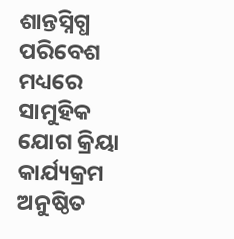ଶାନ୍ତସ୍ନିଗ୍ଧ ପରିବେଶ ମଧ୍ୟରେ ସାମୁହିକ ଯୋଗ କ୍ରିୟା କାର୍ଯ୍ୟକ୍ରମ ଅନୁଷ୍ଠିତ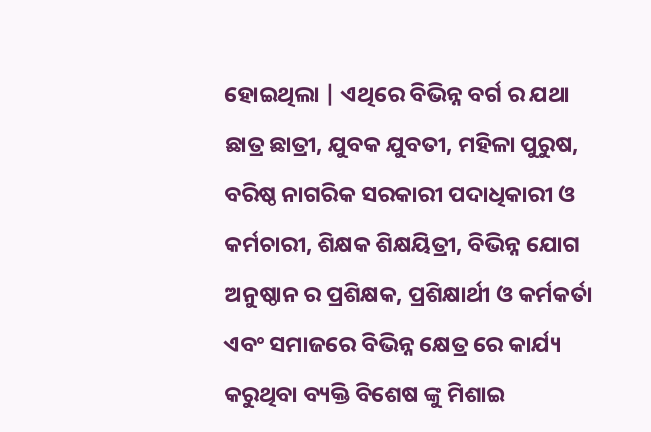ହୋଇଥିଲା | ଏଥିରେ ବିଭିନ୍ନ ବର୍ଗ ର ଯଥା ଛାତ୍ର ଛାତ୍ରୀ, ଯୁବକ ଯୁବତୀ, ମହିଳା ପୁରୁଷ, ବରିଷ୍ଠ ନାଗରିକ ସରକାରୀ ପଦାଧିକାରୀ ଓ କର୍ମଚାରୀ, ଶିକ୍ଷକ ଶିକ୍ଷୟିତ୍ରୀ, ବିଭିନ୍ନ ଯୋଗ ଅନୁଷ୍ଠାନ ର ପ୍ରଶିକ୍ଷକ, ପ୍ରଶିକ୍ଷାର୍ଥୀ ଓ କର୍ମକର୍ତା ଏବଂ ସମାଜରେ ବିଭିନ୍ନ କ୍ଷେତ୍ର ରେ କାର୍ଯ୍ୟ କରୁଥିବା ବ୍ୟକ୍ତି ବିଶେଷ ଙ୍କୁ ମିଶାଇ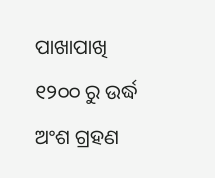ପାଖାପାଖି ୧୨୦୦ ରୁ ଉର୍ଦ୍ଧ ଅଂଶ ଗ୍ରହଣ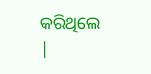କରିଥିଲେ |